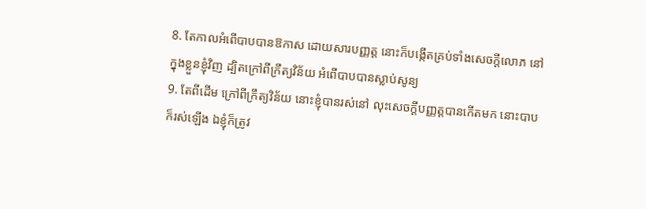8. តែកាលអំពើបាបបានឱកាស ដោយសារបញ្ញត្ត នោះក៏បង្កើតគ្រប់ទាំងសេចក្តីលោភ នៅក្នុងខ្លួនខ្ញុំវិញ ដ្បិតក្រៅពីក្រឹត្យវិន័យ អំពើបាបបានស្លាប់សូន្យ
9. តែពីដើម ក្រៅពីក្រឹត្យវិន័យ នោះខ្ញុំបានរស់នៅ លុះសេចក្តីបញ្ញត្តបានកើតមក នោះបាបក៏រស់ឡើង ឯខ្ញុំក៏ត្រូវ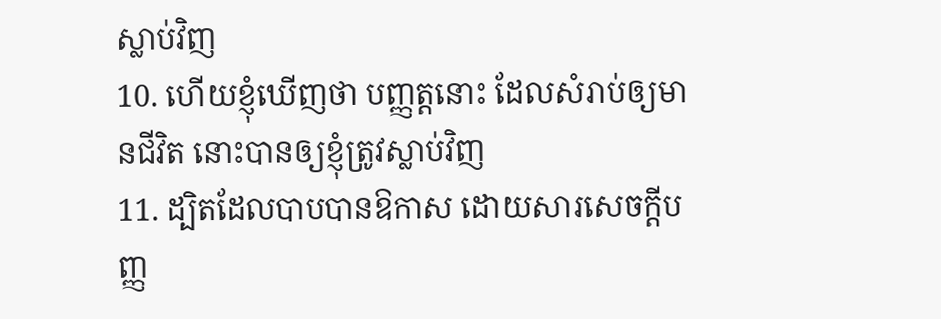ស្លាប់វិញ
10. ហើយខ្ញុំឃើញថា បញ្ញត្តនោះ ដែលសំរាប់ឲ្យមានជីវិត នោះបានឲ្យខ្ញុំត្រូវស្លាប់វិញ
11. ដ្បិតដែលបាបបានឱកាស ដោយសារសេចក្តីបញ្ញ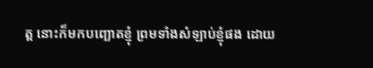ត្ត នោះក៏មកបញ្ឆោតខ្ញុំ ព្រមទាំងសំឡាប់ខ្ញុំផង ដោយ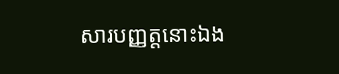សារបញ្ញត្តនោះឯង